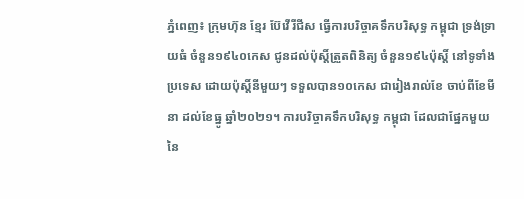ភ្នំពេញ៖ ក្រុមហ៊ុន ខ្មែរ ប៊ែវើរីជីស ធ្វើការបរិច្ចាគទឹកបរិសុទ្ធ កម្ពុជា ទ្រង់ទ្រាយធំ ចំនួន១៩៤០កេស ជូនដល់ប៉ុស្តិ៍ត្រួតពិនិត្យ ចំនួន១៩៤ប៉ុស្តិ៍ នៅទូទាំងប្រទេស ដោយប៉ុស្តិ៍នីមួយៗ ទទួលបាន១០កេស ជារៀងរាល់ខែ ចាប់ពីខែមីនា ដល់ខែធ្នូ ឆ្នាំ២០២១។ ការបរិច្ចាគទឹកបរិសុទ្ធ កម្ពុជា ដែលជាផ្នែកមួយ នៃ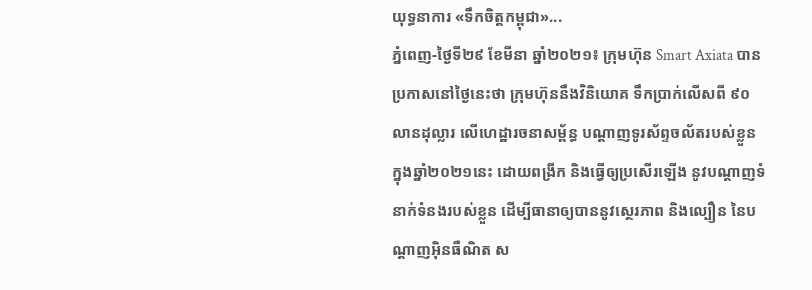យុទ្ធនាការ «ទឹកចិត្តកម្ពុជា»...
ភ្នំពេញ-ថ្ងៃទី២៩ ខែមីនា ឆ្នាំ២០២១៖ ក្រុមហ៊ុន Smart Axiata បានប្រកាសនៅថ្ងៃនេះថា ក្រុមហ៊ុននឹងវិនិយោគ ទឹកប្រាក់លើសពី ៩០លានដុល្លារ លើហេដ្ឋារចនាសម្ព័ន្ធ បណ្តាញទូរស័ព្ទចល័តរបស់ខ្លួន ក្នុងឆ្នាំ២០២១នេះ ដោយពង្រីក និងធ្វើឲ្យប្រសើរឡើង នូវបណ្តាញទំនាក់ទំនងរបស់ខ្លួន ដើម្បីធានាឲ្យបាននូវស្ថេរភាព និងល្បឿន នៃបណ្ដាញអ៊ិនធឺណិត ស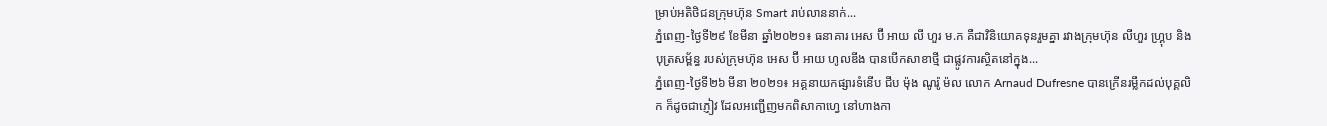ម្រាប់អតិថិជនក្រុមហ៊ុន Smart រាប់លាននាក់...
ភ្នំពេញ-ថ្ងៃទី២៩ ខែមីនា ឆ្នាំ២០២១៖ ធនាគារ អេស ប៊ី អាយ លី ហួរ ម.ក គឺជាវិនិយោគទុនរួមគ្នា រវាងក្រុមហ៊ុន លីហួរ ហ្រ្គុប និងបុត្រសម្ព័ន្ធ របស់ក្រុមហ៊ុន អេស ប៊ី អាយ ហូលឌីង បានបើកសាខាថ្មី ជាផ្លូវការស្ថិតនៅក្នុង...
ភ្នំពេញ-ថ្ងៃទី២៦ មីនា ២០២១៖ អគ្គនាយកផ្សារទំនើប ជីប ម៉ុង ណូរ៉ូ ម៉ល លោក Arnaud Dufresne បានក្រើនរម្លឹកដល់បុគ្គលិក ក៏ដូចជាភ្ញៀវ ដែលអញ្ជើញមកពិសាកាហ្វេ នៅហាងកា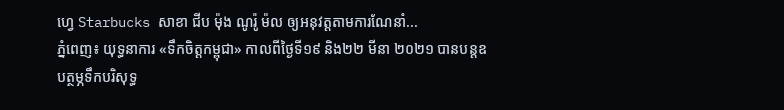ហ្វេ Starbucks សាខា ជីប ម៉ុង ណូរ៉ូ ម៉ល ឲ្យអនុវត្តតាមការណែនាំ...
ភ្នំពេញ៖ យុទ្ធនាការ «ទឹកចិត្តកម្ពុជា» កាលពីថ្ងៃទី១៩ និង២២ មីនា ២០២១ បានបន្តឧបត្ថម្ភទឹកបរិសុទ្ធ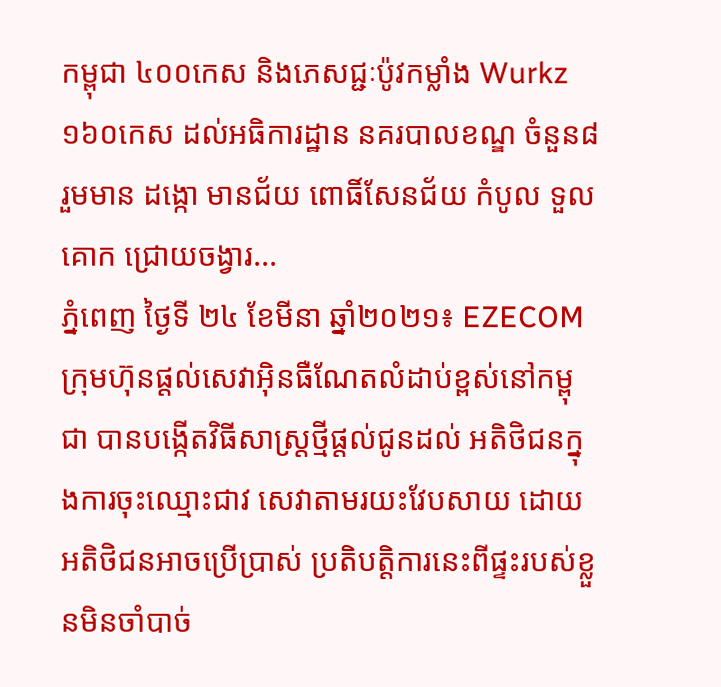កម្ពុជា ៤០០កេស និងភេសជ្ជៈប៉ូវកម្លាំង Wurkz ១៦០កេស ដល់អធិការដ្ឋាន នគរបាលខណ្ឌ ចំនួន៨រួមមាន ដង្កោ មានជ័យ ពោធិ៍សែនជ័យ កំបូល ទួលគោក ជ្រោយចង្វារ...
ភ្នំពេញ ថ្ងៃទី ២៤ ខែមីនា ឆ្នាំ២០២១៖ EZECOM ក្រុមហ៊ុនផ្តល់សេវាអ៊ិនធឺណែតលំដាប់ខ្ពស់នៅកម្ពុជា បានបង្កើតវិធីសាស្ត្រថ្មីផ្តល់ជូនដល់ អតិថិជនក្នុងការចុះឈ្មោះជាវ សេវាតាមរយះវែបសាយ ដោយអតិថិជនអាចប្រើប្រាស់ ប្រតិបត្តិការនេះពីផ្ទះរបស់ខ្លួនមិនចាំបាច់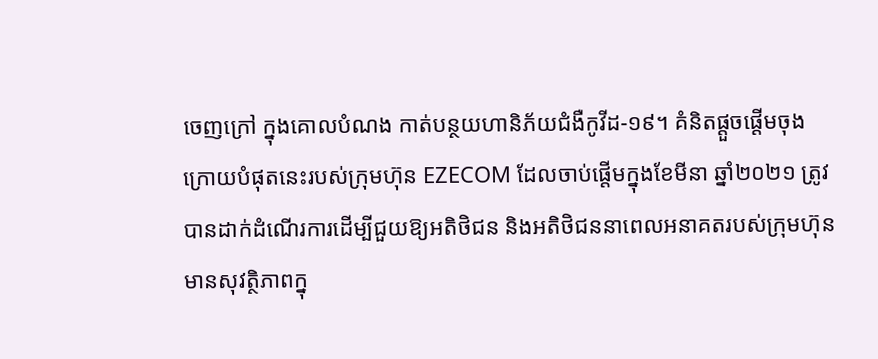ចេញក្រៅ ក្នុងគោលបំណង កាត់បន្ថយហានិភ័យជំងឺកូវីដ-១៩។ គំនិតផ្តួចផ្តើមចុងក្រោយបំផុតនេះរបស់ក្រុមហ៊ុន EZECOM ដែលចាប់ផ្តើមក្នុងខែមីនា ឆ្នាំ២០២១ ត្រូវបានដាក់ដំណើរការដើម្បីជួយឱ្យអតិថិជន និងអតិថិជននាពេលអនាគតរបស់ក្រុមហ៊ុន មានសុវត្ថិភាពក្នុ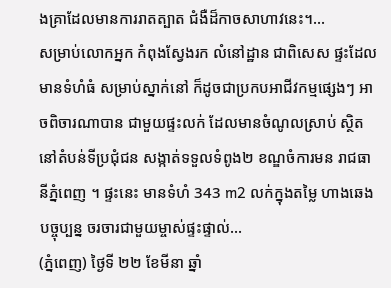ងគ្រាដែលមានការរាតត្បាត ជំងឺដ៏កាចសាហាវនេះ។...
សម្រាប់លោកអ្នក កំពុងស្វែងរក លំនៅដ្ឋាន ជាពិសេស ផ្ទះដែលមានទំហំធំ សម្រាប់ស្នាក់នៅ ក៏ដូចជាប្រកបអាជីវកម្មផ្សេងៗ អាចពិចារណាបាន ជាមួយផ្ទះលក់ ដែលមានចំណូលស្រាប់ ស្ថិតនៅតំបន់ទីប្រជុំជន សង្កាត់ទទួលទំពូង២ ខណ្ឌចំការមន រាជធានីភ្នំពេញ ។ ផ្ទះនេះ មានទំហំ 343 m2 លក់ក្នុងតម្លៃ ហាងឆេងបច្ចុប្បន្ន ចរចារជាមួយម្ចាស់ផ្ទះផ្ទាល់...
(ភ្នំពេញ) ថ្ងៃទី ២២ ខែមីនា ឆ្នាំ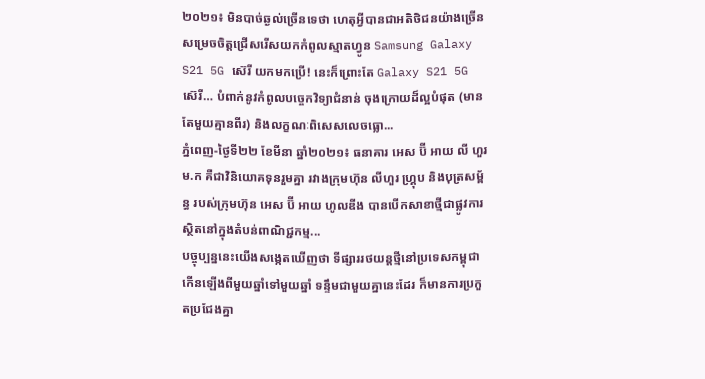២០២១៖ មិនបាច់ឆ្ងល់ច្រើនទេថា ហេតុអ្វីបានជាអតិថិជនយ៉ាងច្រើនសម្រេចចិត្តជ្រើសរើសយកកំពូលស្មាតហ្វូន Samsung Galaxy S21 5G ស៊េរី យកមកប្រើ! នេះក៏ព្រោះតែ Galaxy S21 5G ស៊េរី… បំពាក់នូវកំពូលបច្ចេកវិទ្យាជំនាន់ ចុងក្រោយដ៏ល្អបំផុត (មានតែមួយគ្មានពីរ) និងលក្ខណៈពិសេសលេចធ្លោ...
ភ្នំពេញ-ថ្ងៃទី២២ ខែមីនា ឆ្នាំ២០២១៖ ធនាគារ អេស ប៊ី អាយ លី ហួរ ម.ក គឺជាវិនិយោគទុនរួមគ្នា រវាងក្រុមហ៊ុន លីហួរ ហ្រ្គុប និងបុត្រសម្ព័ន្ធ របស់ក្រុមហ៊ុន អេស ប៊ី អាយ ហូលឌីង បានបើកសាខាថ្មីជាផ្លូវការ ស្ថិតនៅក្នុងតំបន់ពាណិជ្ជកម្ម...
បច្ចុប្បន្ននេះយើងសង្កេតឃើញថា ទីផ្សាររថយន្តថ្មីនៅប្រទេសកម្ពុជា កើនឡើងពីមួយឆ្នាំទៅមួយឆ្នាំ ទន្ទឹមជាមួយគ្នានេះដែរ ក៏មានការប្រកួតប្រជែងគ្នា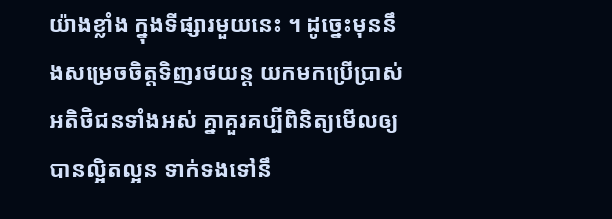យ៉ាងខ្លាំង ក្នុងទីផ្សារមួយនេះ ។ ដូច្នេះមុននឹងសម្រេចចិត្តទិញរថយន្ត យកមកប្រើប្រាស់អតិថិជនទាំងអស់ គ្នាគួរគប្បីពិនិត្យមើលឲ្យបានល្អិតល្អន ទាក់ទងទៅនឹ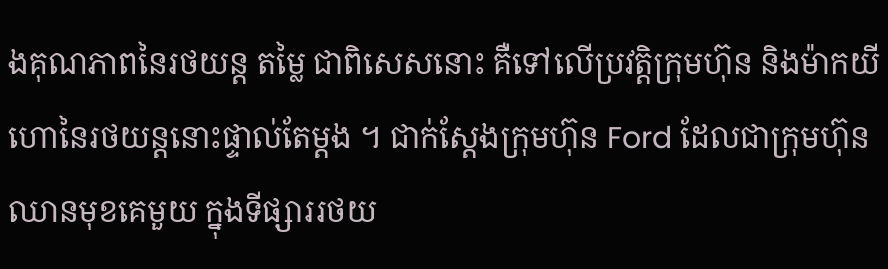ងគុណភាពនៃរថយន្ត តម្លៃ ជាពិសេសនោះ គឺទៅលើប្រវត្តិក្រុមហ៊ុន និងម៉ាកយីហោនៃរថយន្តនោះផ្ទាល់តែម្តង ។ ជាក់ស្តែងក្រុមហ៊ុន Ford ដែលជាក្រុមហ៊ុនឈានមុខគេមួយ ក្នុងទីផ្សាររថយ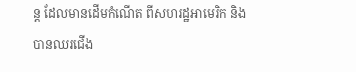ន្ត ដែលមានដើមកំណើត ពីសហរដ្ឋអាមេរិក និងបានឈរជើង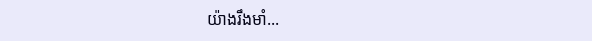យ៉ាងរឹងមាំ...